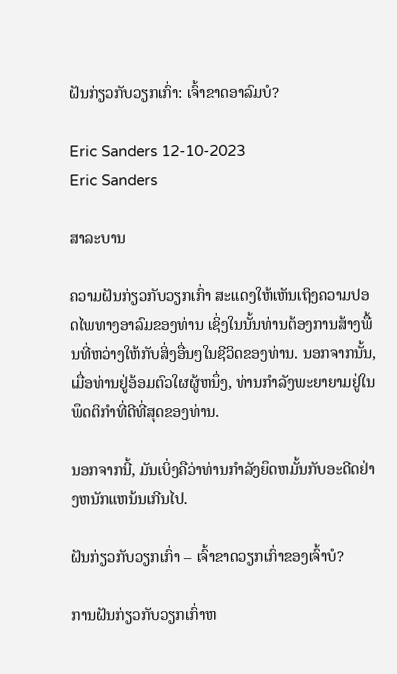ຝັນກ່ຽວກັບວຽກເກົ່າ: ເຈົ້າຂາດອາລົມບໍ?

Eric Sanders 12-10-2023
Eric Sanders

ສາລະບານ

ຄວາມຝັນກ່ຽວກັບວຽກເກົ່າ ສະແດງໃຫ້ເຫັນເຖິງຄວາມປອດໄພທາງອາລົມຂອງທ່ານ ເຊິ່ງໃນນັ້ນທ່ານຕ້ອງການສ້າງພື້ນທີ່ຫວ່າງໃຫ້ກັບສິ່ງອື່ນໆໃນຊີວິດຂອງທ່ານ. ນອກຈາກນັ້ນ, ເມື່ອທ່ານຢູ່ອ້ອມຕົວໃຜຜູ້ຫນຶ່ງ, ທ່ານກໍາລັງພະຍາຍາມຢູ່ໃນພຶດຕິກໍາທີ່ດີທີ່ສຸດຂອງທ່ານ.

ນອກຈາກນີ້, ມັນເບິ່ງຄືວ່າທ່ານກໍາລັງຍຶດຫມັ້ນກັບອະດີດຢ່າງຫນັກແຫນ້ນເກີນໄປ.

ຝັນກ່ຽວກັບວຽກເກົ່າ – ເຈົ້າຂາດວຽກເກົ່າຂອງເຈົ້າບໍ?

ການຝັນກ່ຽວກັບວຽກເກົ່າຫ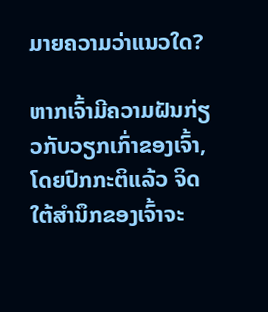ມາຍຄວາມວ່າແນວໃດ?

ຫາກເຈົ້າມີຄວາມຝັນກ່ຽວກັບວຽກເກົ່າຂອງເຈົ້າ, ໂດຍປົກກະຕິແລ້ວ ຈິດໃຕ້ສຳນຶກຂອງເຈົ້າຈະ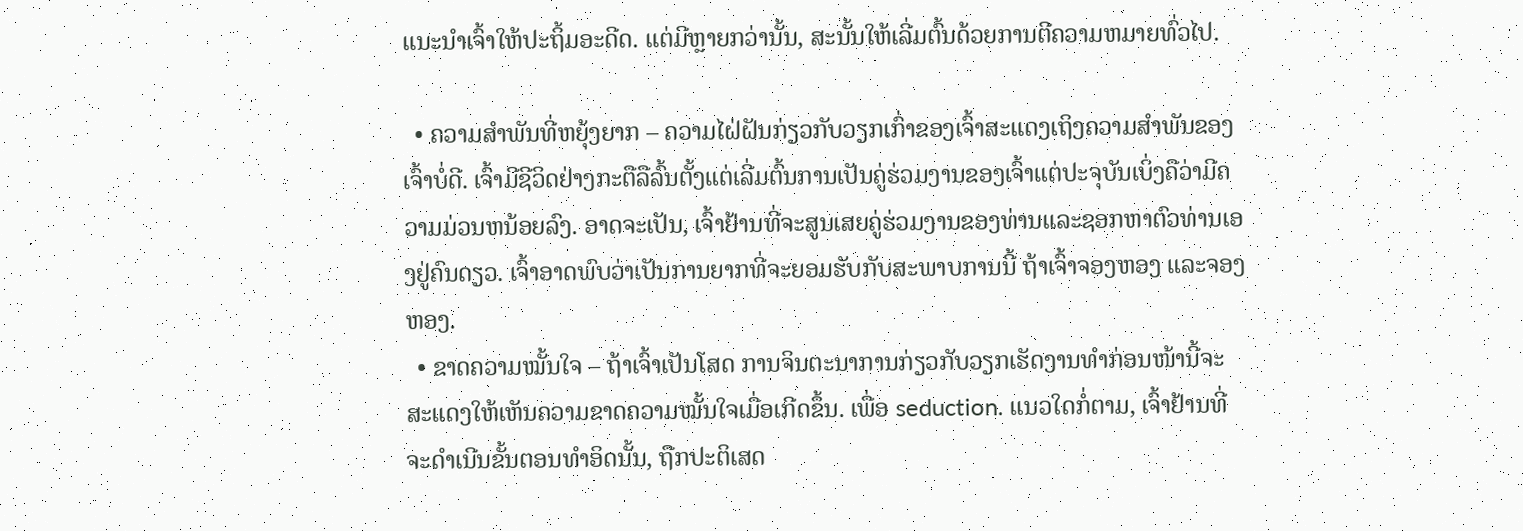ແນະນຳເຈົ້າໃຫ້ປະຖິ້ມອະດີດ. ແຕ່ມີຫຼາຍກວ່ານັ້ນ, ສະນັ້ນໃຫ້ເລີ່ມຕົ້ນດ້ວຍການຕີຄວາມຫມາຍທົ່ວໄປ.

  • ຄວາມສຳພັນທີ່ຫຍຸ້ງຍາກ – ຄວາມໄຝ່ຝັນກ່ຽວກັບວຽກເກົ່າຂອງເຈົ້າສະແດງເຖິງຄວາມສຳພັນຂອງເຈົ້າບໍ່ດີ. ເຈົ້າມີຊີວິດຢ່າງກະຕືລືລົ້ນຕັ້ງແຕ່ເລີ່ມຕົ້ນການເປັນຄູ່ຮ່ວມງານຂອງເຈົ້າແຕ່ປະຈຸບັນເບິ່ງຄືວ່າມີຄວາມມ່ວນຫນ້ອຍລົງ. ອາດຈະເປັນ, ເຈົ້າຢ້ານທີ່ຈະສູນເສຍຄູ່ຮ່ວມງານຂອງທ່ານແລະຊອກຫາຕົວທ່ານເອງຢູ່ຄົນດຽວ. ເຈົ້າອາດພົບວ່າເປັນການຍາກທີ່ຈະຍອມຮັບກັບສະພາບການນີ້ ຖ້າເຈົ້າຈອງຫອງ ແລະຈອງຫອງ.
  • ຂາດຄວາມໝັ້ນໃຈ – ຖ້າເຈົ້າເປັນໂສດ ການຈິນຕະນາການກ່ຽວກັບວຽກເຮັດງານທຳກ່ອນໜ້ານີ້ຈະສະແດງໃຫ້ເຫັນຄວາມຂາດຄວາມໝັ້ນໃຈເມື່ອເກີດຂຶ້ນ. ເພື່ອ seduction. ແນວໃດກໍ່ຕາມ, ເຈົ້າຢ້ານທີ່ຈະດໍາເນີນຂັ້ນຕອນທໍາອິດນັ້ນ, ຖືກປະຕິເສດ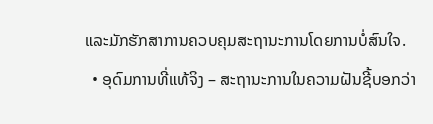ແລະມັກຮັກສາການຄວບຄຸມສະຖານະການໂດຍການບໍ່ສົນໃຈ.
  • ອຸດົມການທີ່ແທ້ຈິງ – ສະຖານະການໃນຄວາມຝັນຊີ້ບອກວ່າ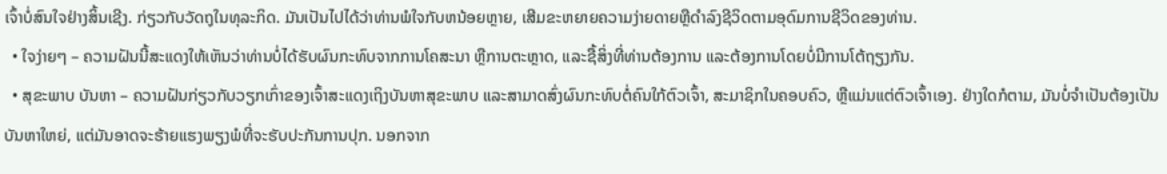ເຈົ້າບໍ່ສົນໃຈຢ່າງສິ້ນເຊີງ. ກ່ຽວກັບວັດຖຸໃນທຸລະກິດ. ມັນເປັນໄປໄດ້ວ່າທ່ານພໍໃຈກັບຫນ້ອຍຫຼາຍ, ເສີມຂະຫຍາຍຄວາມງ່າຍດາຍຫຼືດໍາລົງຊີວິດຕາມອຸດົມການຊີວິດຂອງທ່ານ.
  • ໃຈງ່າຍໆ – ຄວາມຝັນນີ້ສະແດງໃຫ້ເຫັນວ່າທ່ານບໍ່ໄດ້ຮັບຜົນກະທົບຈາກການໂຄສະນາ ຫຼືການຕະຫຼາດ, ແລະຊື້ສິ່ງທີ່ທ່ານຕ້ອງການ ແລະຕ້ອງການໂດຍບໍ່ມີການໂຕ້ຖຽງກັນ.
  • ສຸຂະພາບ ບັນຫາ – ຄວາມຝັນກ່ຽວກັບວຽກເກົ່າຂອງເຈົ້າສະແດງເຖິງບັນຫາສຸຂະພາບ ແລະສາມາດສົ່ງຜົນກະທົບຕໍ່ຄົນໃກ້ຕົວເຈົ້າ, ສະມາຊິກໃນຄອບຄົວ, ຫຼືແມ່ນແຕ່ຕົວເຈົ້າເອງ. ຢ່າງໃດກໍຕາມ, ມັນບໍ່ຈໍາເປັນຕ້ອງເປັນບັນຫາໃຫຍ່, ແຕ່ມັນອາດຈະຮ້າຍແຮງພຽງພໍທີ່ຈະຮັບປະກັນການປຸກ. ນອກຈາກ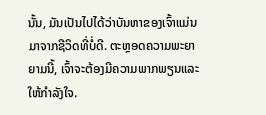ນັ້ນ, ມັນເປັນໄປໄດ້ວ່າບັນຫາຂອງເຈົ້າແມ່ນມາຈາກຊີວິດທີ່ບໍ່ດີ. ຕະຫຼອດຄວາມພະຍາຍາມນີ້, ເຈົ້າຈະຕ້ອງມີຄວາມພາກພຽນແລະໃຫ້ກໍາລັງໃຈ.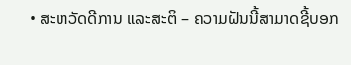• ສະຫວັດດີການ ແລະສະຕິ – ຄວາມຝັນນີ້ສາມາດຊີ້ບອກ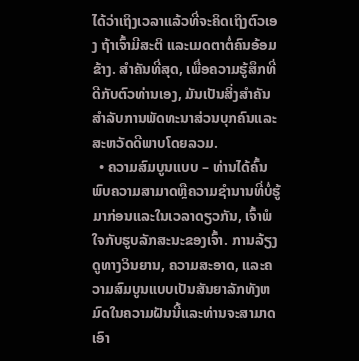ໄດ້ວ່າເຖິງເວລາແລ້ວທີ່ຈະຄິດເຖິງຕົວເອງ ຖ້າເຈົ້າມີສະຕິ ແລະເມດຕາຕໍ່ຄົນອ້ອມຂ້າງ. ສໍາຄັນທີ່ສຸດ, ເພື່ອຄວາມຮູ້ສຶກທີ່ດີກັບຕົວທ່ານເອງ, ມັນເປັນສິ່ງສໍາຄັນສໍາລັບການພັດທະນາສ່ວນບຸກຄົນແລະສະຫວັດດີພາບໂດຍລວມ.
  • ຄວາມສົມບູນແບບ – ທ່ານໄດ້ຄົ້ນພົບຄວາມສາມາດຫຼືຄວາມຊໍານານທີ່ບໍ່ຮູ້ມາກ່ອນແລະໃນເວລາດຽວກັນ, ເຈົ້າພໍໃຈກັບຮູບລັກສະນະຂອງເຈົ້າ. ການລ້ຽງດູທາງວິນຍານ, ຄວາມສະອາດ, ແລະຄວາມສົມບູນແບບເປັນສັນຍາລັກທັງຫມົດໃນຄວາມຝັນນີ້ແລະທ່ານຈະສາມາດເອົາ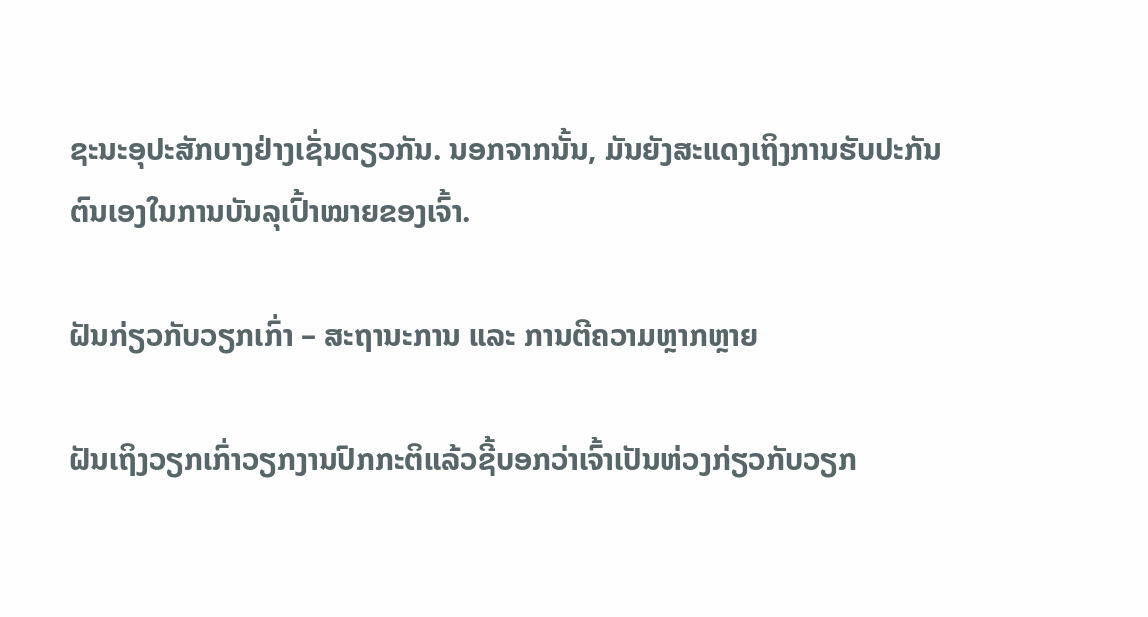ຊະນະອຸປະສັກບາງຢ່າງເຊັ່ນດຽວກັນ. ນອກຈາກນັ້ນ, ມັນຍັງສະແດງເຖິງການຮັບປະກັນຕົນເອງໃນການບັນລຸເປົ້າໝາຍຂອງເຈົ້າ.

ຝັນກ່ຽວກັບວຽກເກົ່າ – ສະຖານະການ ແລະ ການຕີຄວາມຫຼາກຫຼາຍ

ຝັນເຖິງວຽກເກົ່າວຽກງານປົກກະຕິແລ້ວຊີ້ບອກວ່າເຈົ້າເປັນຫ່ວງກ່ຽວກັບວຽກ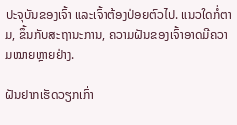ປະຈຸບັນຂອງເຈົ້າ ແລະເຈົ້າຕ້ອງປ່ອຍຕົວໄປ. ແນວໃດກໍ່ຕາມ, ຂຶ້ນກັບສະຖານະການ, ຄວາມຝັນຂອງເຈົ້າອາດມີຄວາມໝາຍຫຼາຍຢ່າງ.

ຝັນຢາກເຮັດວຽກເກົ່າ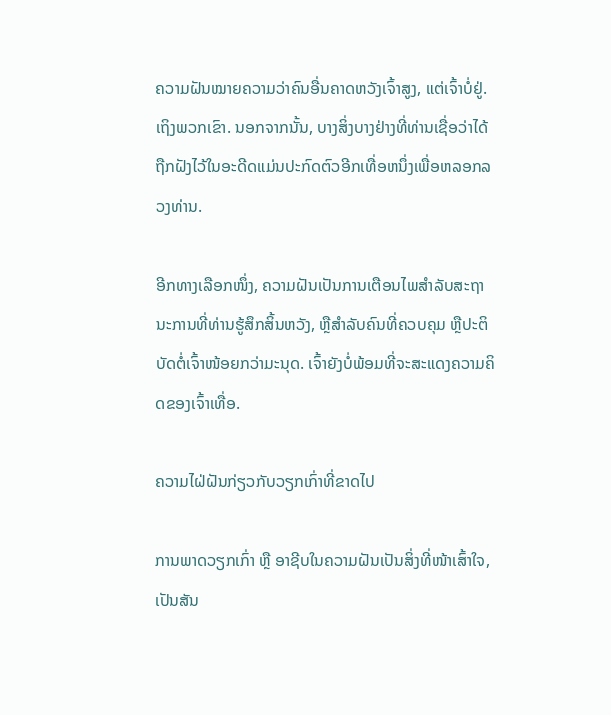ຄວາມຝັນໝາຍຄວາມວ່າຄົນອື່ນຄາດຫວັງເຈົ້າສູງ, ແຕ່ເຈົ້າບໍ່ຢູ່. ເຖິງພວກເຂົາ. ນອກຈາກນັ້ນ, ບາງສິ່ງບາງຢ່າງທີ່ທ່ານເຊື່ອວ່າໄດ້ຖືກຝັງໄວ້ໃນອະດີດແມ່ນປະກົດຕົວອີກເທື່ອຫນຶ່ງເພື່ອຫລອກລວງທ່ານ.

ອີກທາງເລືອກໜຶ່ງ, ຄວາມຝັນເປັນການເຕືອນໄພສຳລັບສະຖານະການທີ່ທ່ານຮູ້ສຶກສິ້ນຫວັງ, ຫຼືສຳລັບຄົນທີ່ຄວບຄຸມ ຫຼືປະຕິບັດຕໍ່ເຈົ້າໜ້ອຍກວ່າມະນຸດ. ເຈົ້າຍັງບໍ່ພ້ອມທີ່ຈະສະແດງຄວາມຄິດຂອງເຈົ້າເທື່ອ.

ຄວາມໄຝ່ຝັນກ່ຽວກັບວຽກເກົ່າທີ່ຂາດໄປ

ການພາດວຽກເກົ່າ ຫຼື ອາຊີບໃນຄວາມຝັນເປັນສິ່ງທີ່ໜ້າເສົ້າໃຈ, ເປັນສັນ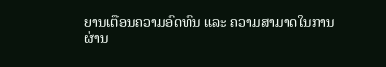ຍານເຕືອນຄວາມອົດທົນ ແລະ ຄວາມສາມາດໃນການຜ່ານ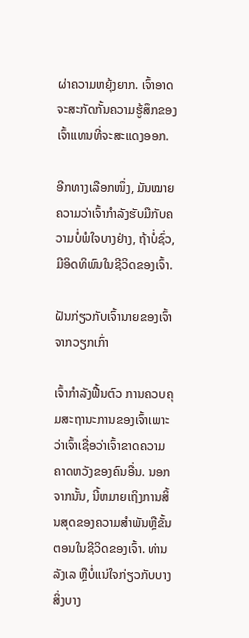ຜ່າຄວາມຫຍຸ້ງຍາກ. ເຈົ້າອາດຈະສະກັດກັ້ນຄວາມຮູ້ສຶກຂອງເຈົ້າແທນທີ່ຈະສະແດງອອກ.

ອີກທາງເລືອກໜຶ່ງ, ມັນໝາຍຄວາມວ່າເຈົ້າກຳລັງຮັບມືກັບຄວາມບໍ່ພໍໃຈບາງຢ່າງ, ຖ້າບໍ່ຊົ່ວ, ມີອິດທິພົນໃນຊີວິດຂອງເຈົ້າ.

ຝັນກ່ຽວກັບເຈົ້ານາຍຂອງເຈົ້າຈາກວຽກເກົ່າ

ເຈົ້າກຳລັງຟື້ນຕົວ ການຄວບຄຸມສະຖານະການຂອງເຈົ້າເພາະວ່າເຈົ້າເຊື່ອວ່າເຈົ້າຂາດຄວາມຄາດຫວັງຂອງຄົນອື່ນ. ນອກຈາກນັ້ນ, ນີ້ຫມາຍເຖິງການສິ້ນສຸດຂອງຄວາມສໍາພັນຫຼືຂັ້ນຕອນໃນຊີວິດຂອງເຈົ້າ. ທ່ານລັງເລ ຫຼືບໍ່ແນ່ໃຈກ່ຽວກັບບາງສິ່ງບາງ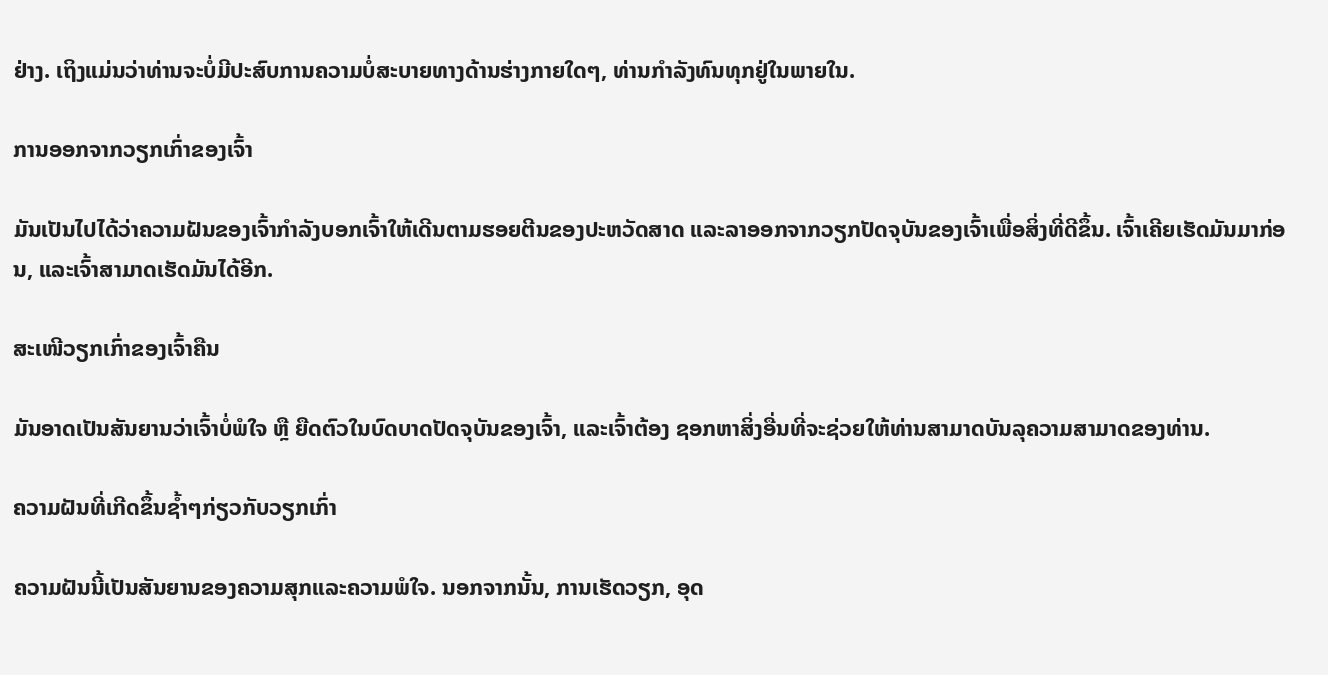ຢ່າງ. ເຖິງແມ່ນວ່າທ່ານຈະບໍ່ມີປະສົບການຄວາມບໍ່ສະບາຍທາງດ້ານຮ່າງກາຍໃດໆ, ທ່ານກໍາລັງທົນທຸກຢູ່ໃນພາຍໃນ.

ການອອກຈາກວຽກເກົ່າຂອງເຈົ້າ

ມັນເປັນໄປໄດ້ວ່າຄວາມຝັນຂອງເຈົ້າກຳລັງບອກເຈົ້າໃຫ້ເດີນຕາມຮອຍຕີນຂອງປະຫວັດສາດ ແລະລາອອກຈາກວຽກປັດຈຸບັນຂອງເຈົ້າເພື່ອສິ່ງທີ່ດີຂຶ້ນ. ເຈົ້າເຄີຍເຮັດມັນມາກ່ອນ, ແລະເຈົ້າສາມາດເຮັດມັນໄດ້ອີກ.

ສະເໜີວຽກເກົ່າຂອງເຈົ້າຄືນ

ມັນອາດເປັນສັນຍານວ່າເຈົ້າບໍ່ພໍໃຈ ຫຼື ຍືດຕົວໃນບົດບາດປັດຈຸບັນຂອງເຈົ້າ, ແລະເຈົ້າຕ້ອງ ຊອກຫາສິ່ງອື່ນທີ່ຈະຊ່ວຍໃຫ້ທ່ານສາມາດບັນລຸຄວາມສາມາດຂອງທ່ານ.

ຄວາມຝັນທີ່ເກີດຂຶ້ນຊ້ຳໆກ່ຽວກັບວຽກເກົ່າ

ຄວາມຝັນນີ້ເປັນສັນຍານຂອງຄວາມສຸກແລະຄວາມພໍໃຈ. ນອກຈາກນັ້ນ, ການເຮັດວຽກ, ອຸດ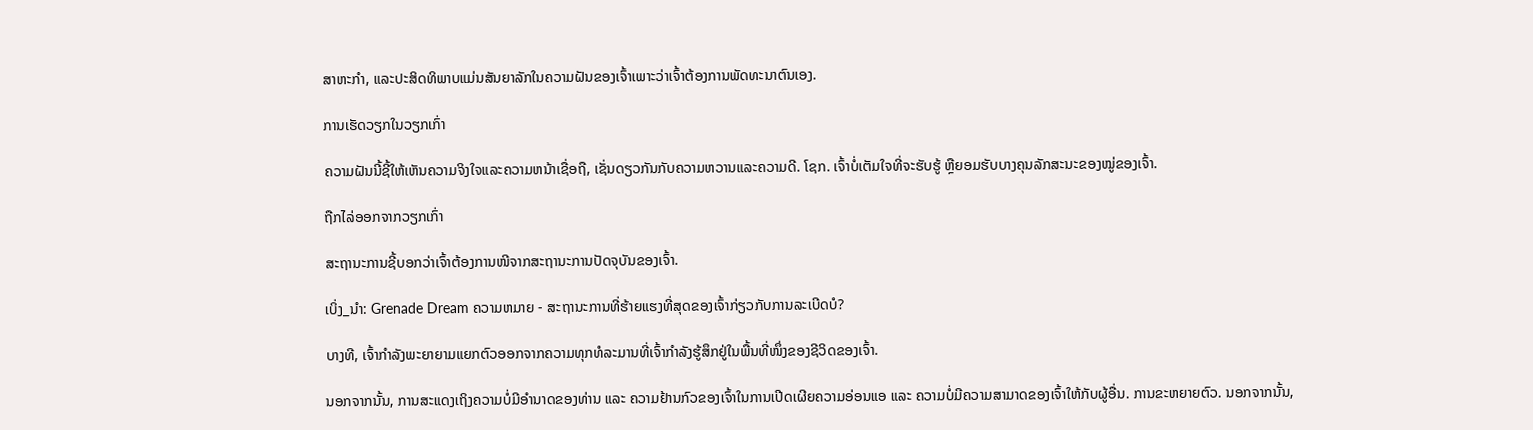ສາຫະກໍາ, ແລະປະສິດທິພາບແມ່ນສັນຍາລັກໃນຄວາມຝັນຂອງເຈົ້າເພາະວ່າເຈົ້າຕ້ອງການພັດທະນາຕົນເອງ.

ການເຮັດວຽກໃນວຽກເກົ່າ

ຄວາມຝັນນີ້ຊີ້ໃຫ້ເຫັນຄວາມຈິງໃຈແລະຄວາມຫນ້າເຊື່ອຖື, ເຊັ່ນດຽວກັນກັບຄວາມຫວານແລະຄວາມດີ. ໂຊກ. ເຈົ້າບໍ່ເຕັມໃຈທີ່ຈະຮັບຮູ້ ຫຼືຍອມຮັບບາງຄຸນລັກສະນະຂອງໝູ່ຂອງເຈົ້າ.

ຖືກໄລ່ອອກຈາກວຽກເກົ່າ

ສະຖານະການຊີ້ບອກວ່າເຈົ້າຕ້ອງການໜີຈາກສະຖານະການປັດຈຸບັນຂອງເຈົ້າ.

ເບິ່ງ_ນຳ: Grenade Dream ຄວາມຫມາຍ - ສະຖານະການທີ່ຮ້າຍແຮງທີ່ສຸດຂອງເຈົ້າກ່ຽວກັບການລະເບີດບໍ?

ບາງທີ, ເຈົ້າກຳລັງພະຍາຍາມແຍກຕົວອອກຈາກຄວາມທຸກທໍລະມານທີ່ເຈົ້າກຳລັງຮູ້ສຶກຢູ່ໃນພື້ນທີ່ໜຶ່ງຂອງຊີວິດຂອງເຈົ້າ.

ນອກຈາກນັ້ນ, ການສະແດງເຖິງຄວາມບໍ່ມີອຳນາດຂອງທ່ານ ແລະ ຄວາມຢ້ານກົວຂອງເຈົ້າໃນການເປີດເຜີຍຄວາມອ່ອນແອ ແລະ ຄວາມບໍ່ມີຄວາມສາມາດຂອງເຈົ້າໃຫ້ກັບຜູ້ອື່ນ. ການຂະຫຍາຍຕົວ. ນອກຈາກນັ້ນ,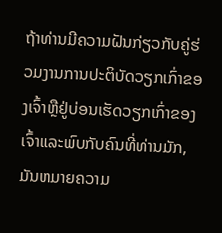ຖ້າທ່ານມີຄວາມຝັນກ່ຽວກັບຄູ່ຮ່ວມງານການປະຕິບັດວຽກເກົ່າຂອງເຈົ້າຫຼືຢູ່ບ່ອນເຮັດວຽກເກົ່າຂອງເຈົ້າແລະພົບກັບຄົນທີ່ທ່ານມັກ, ມັນຫມາຍຄວາມ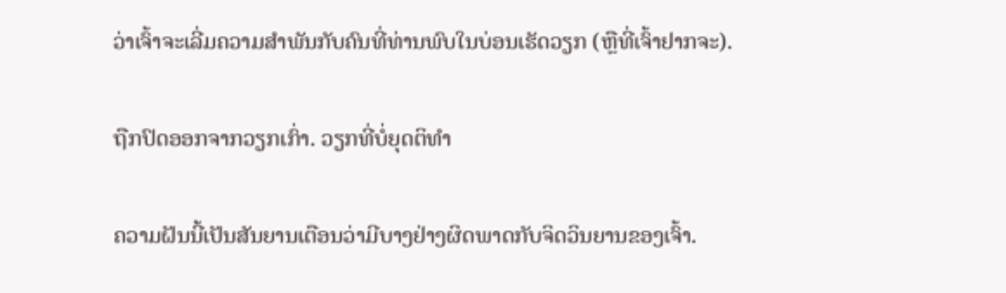ວ່າເຈົ້າຈະເລີ່ມຄວາມສໍາພັນກັບຄົນທີ່ທ່ານພົບໃນບ່ອນເຮັດວຽກ (ຫຼືທີ່ເຈົ້າຢາກຈະ).

ຖືກປົດອອກຈາກວຽກເກົ່າ. ວຽກທີ່ບໍ່ຍຸດຕິທຳ

ຄວາມຝັນນີ້ເປັນສັນຍານເຕືອນວ່າມີບາງຢ່າງຜິດພາດກັບຈິດວິນຍານຂອງເຈົ້າ.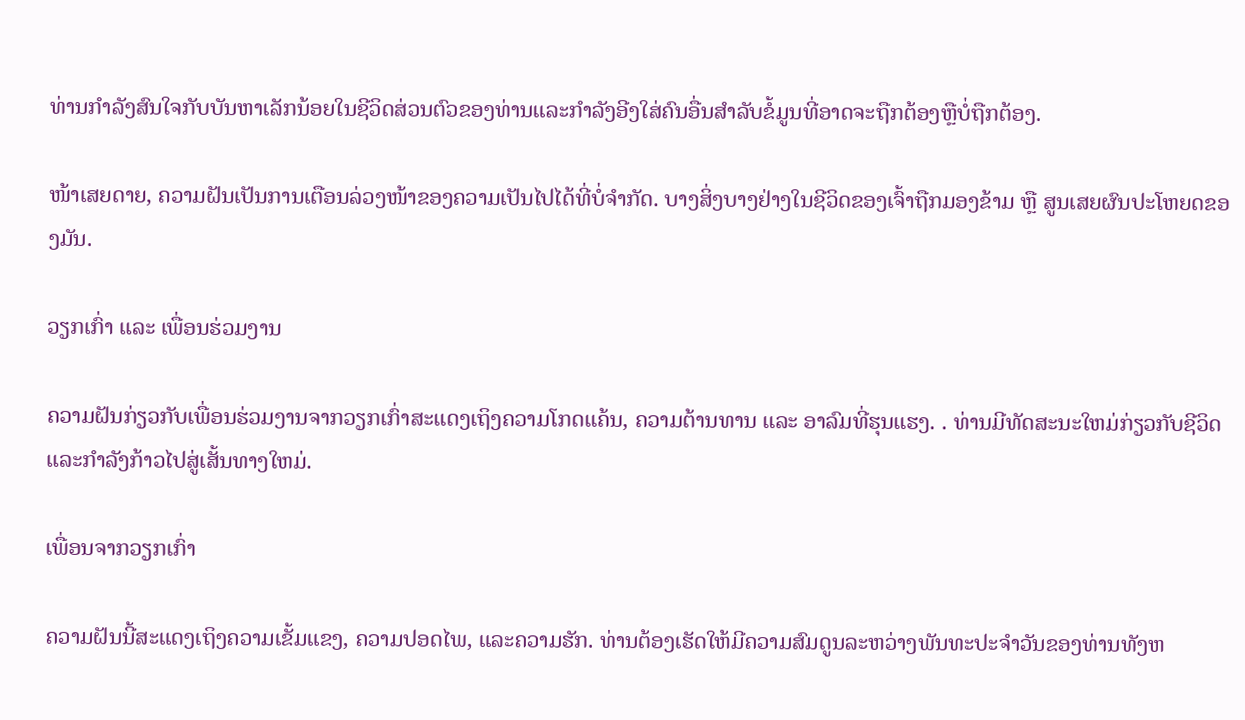ທ່ານກໍາລັງສົນໃຈກັບບັນຫາເລັກນ້ອຍໃນຊີວິດສ່ວນຕົວຂອງທ່ານແລະກໍາລັງອີງໃສ່ຄົນອື່ນສໍາລັບຂໍ້ມູນທີ່ອາດຈະຖືກຕ້ອງຫຼືບໍ່ຖືກຕ້ອງ.

ໜ້າເສຍດາຍ, ຄວາມຝັນເປັນການເຕືອນລ່ວງໜ້າຂອງຄວາມເປັນໄປໄດ້ທີ່ບໍ່ຈຳກັດ. ບາງສິ່ງບາງຢ່າງໃນຊີວິດຂອງເຈົ້າຖືກມອງຂ້າມ ຫຼື ສູນເສຍຜົນປະໂຫຍດຂອງມັນ.

ວຽກເກົ່າ ແລະ ເພື່ອນຮ່ວມງານ

ຄວາມຝັນກ່ຽວກັບເພື່ອນຮ່ວມງານຈາກວຽກເກົ່າສະແດງເຖິງຄວາມໂກດແຄ້ນ, ຄວາມຕ້ານທານ ແລະ ອາລົມທີ່ຮຸນແຮງ. . ທ່ານມີທັດສະນະໃຫມ່ກ່ຽວກັບຊີວິດແລະກໍາລັງກ້າວໄປສູ່ເສັ້ນທາງໃຫມ່.

ເພື່ອນຈາກວຽກເກົ່າ

ຄວາມຝັນນີ້ສະແດງເຖິງຄວາມເຂັ້ມແຂງ, ຄວາມປອດໄພ, ແລະຄວາມຮັກ. ທ່ານຕ້ອງເຮັດໃຫ້ມີຄວາມສົມດູນລະຫວ່າງພັນທະປະຈໍາວັນຂອງທ່ານທັງຫ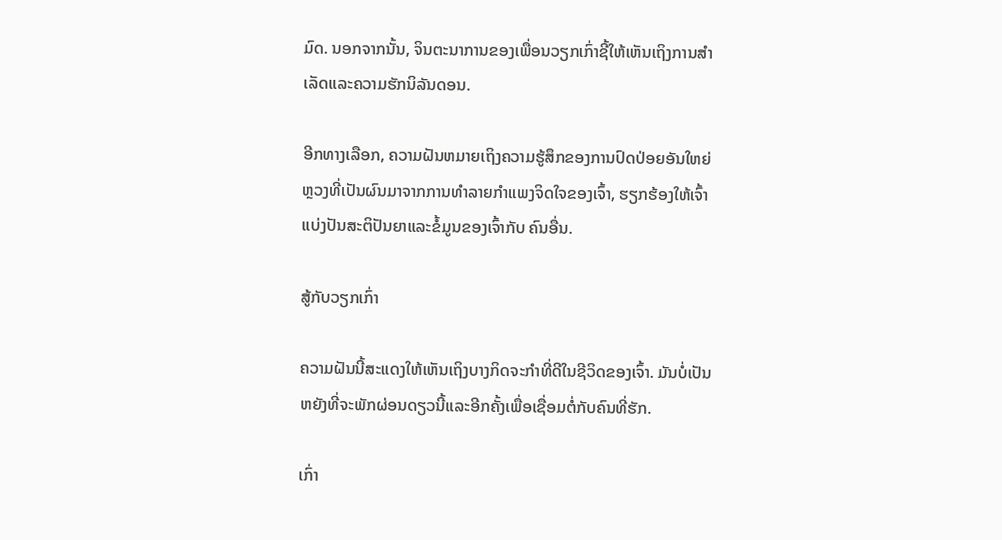ມົດ. ນອກຈາກນັ້ນ, ຈິນຕະນາການຂອງເພື່ອນວຽກເກົ່າຊີ້ໃຫ້ເຫັນເຖິງການສໍາເລັດແລະຄວາມຮັກນິລັນດອນ.

ອີກທາງເລືອກ, ຄວາມຝັນຫມາຍເຖິງຄວາມຮູ້ສຶກຂອງການປົດປ່ອຍອັນໃຫຍ່ຫຼວງທີ່ເປັນຜົນມາຈາກການທໍາລາຍກໍາແພງຈິດໃຈຂອງເຈົ້າ, ຮຽກຮ້ອງໃຫ້ເຈົ້າແບ່ງປັນສະຕິປັນຍາແລະຂໍ້ມູນຂອງເຈົ້າກັບ ຄົນອື່ນ.

ສູ້ກັບວຽກເກົ່າ

ຄວາມຝັນນີ້ສະແດງໃຫ້ເຫັນເຖິງບາງກິດຈະກຳທີ່ດີໃນຊີວິດຂອງເຈົ້າ. ມັນບໍ່ເປັນຫຍັງທີ່ຈະພັກຜ່ອນດຽວນີ້ແລະອີກຄັ້ງເພື່ອເຊື່ອມຕໍ່ກັບຄົນທີ່ຮັກ.

ເກົ່າ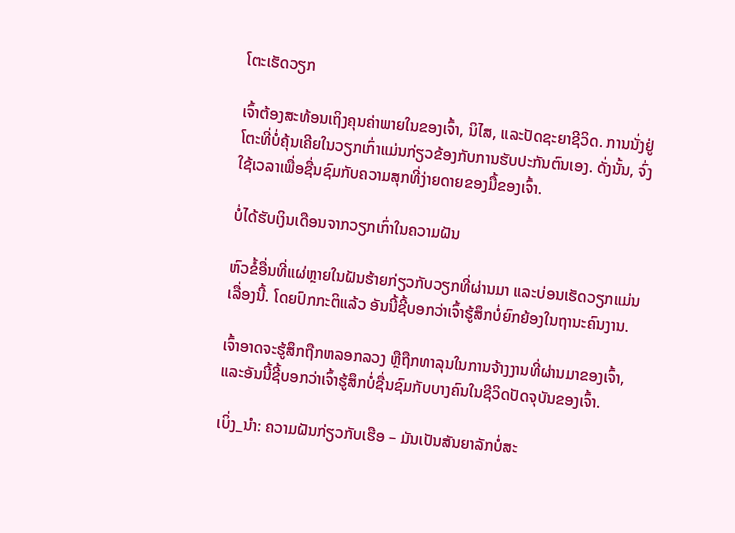ໂຕະເຮັດວຽກ

ເຈົ້າຕ້ອງສະທ້ອນເຖິງຄຸນຄ່າພາຍໃນຂອງເຈົ້າ, ນິໄສ, ແລະປັດຊະຍາຊີວິດ. ການນັ່ງຢູ່ໂຕະທີ່ບໍ່ຄຸ້ນເຄີຍໃນວຽກເກົ່າແມ່ນກ່ຽວຂ້ອງກັບການຮັບປະກັນຕົນເອງ. ດັ່ງນັ້ນ, ຈົ່ງໃຊ້ເວລາເພື່ອຊື່ນຊົມກັບຄວາມສຸກທີ່ງ່າຍດາຍຂອງມື້ຂອງເຈົ້າ.

ບໍ່ໄດ້ຮັບເງິນເດືອນຈາກວຽກເກົ່າໃນຄວາມຝັນ

ຫົວຂໍ້ອື່ນທີ່ແຜ່ຫຼາຍໃນຝັນຮ້າຍກ່ຽວກັບວຽກທີ່ຜ່ານມາ ແລະບ່ອນເຮັດວຽກແມ່ນເລື່ອງນີ້. ໂດຍປົກກະຕິແລ້ວ ອັນນີ້ຊີ້ບອກວ່າເຈົ້າຮູ້ສຶກບໍ່ຍົກຍ້ອງໃນຖານະຄົນງານ.

ເຈົ້າອາດຈະຮູ້ສຶກຖືກຫລອກລວງ ຫຼືຖືກທາລຸນໃນການຈ້າງງານທີ່ຜ່ານມາຂອງເຈົ້າ, ແລະອັນນີ້ຊີ້ບອກວ່າເຈົ້າຮູ້ສຶກບໍ່ຊື່ນຊົມກັບບາງຄົນໃນຊີວິດປັດຈຸບັນຂອງເຈົ້າ.

ເບິ່ງ_ນຳ: ຄວາມຝັນກ່ຽວກັບເຮືອ – ມັນເປັນສັນຍາລັກບໍ່ສະ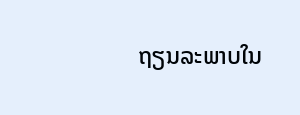ຖຽນລະພາບໃນ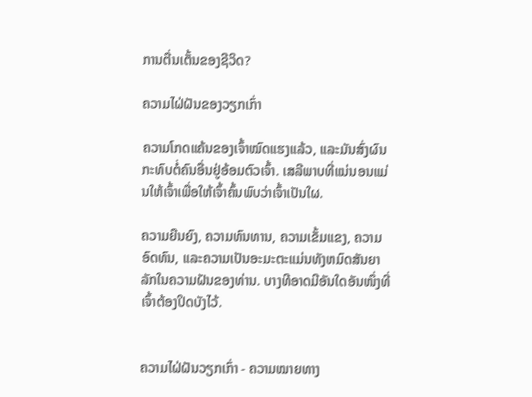ການຕື່ນເຕັ້ນຂອງຊີວິດ?

ຄວາມໄຝ່ຝັນຂອງວຽກເກົ່າ

ຄວາມໂກດແຄ້ນຂອງເຈົ້າໝົດແຮງແລ້ວ, ແລະມັນສົ່ງຜົນກະທົບຕໍ່ຄົນອື່ນຢູ່ອ້ອມຕົວເຈົ້າ. ເສລີພາບທີ່ແນ່ນອນແມ່ນໃຫ້ເຈົ້າເພື່ອໃຫ້ເຈົ້າຄົ້ນພົບວ່າເຈົ້າເປັນໃຜ.

ຄວາມຍືນຍົງ, ຄວາມທົນທານ, ຄວາມເຂັ້ມແຂງ, ຄວາມອົດທົນ, ແລະຄວາມເປັນອະມະຕະແມ່ນທັງຫມົດສັນຍາລັກໃນຄວາມຝັນຂອງທ່ານ. ບາງທີອາດມີອັນໃດອັນໜຶ່ງທີ່ເຈົ້າຕ້ອງປິດບັງໄວ້.


ຄວາມໄຝ່ຝັນວຽກເກົ່າ - ຄວາມໝາຍທາງ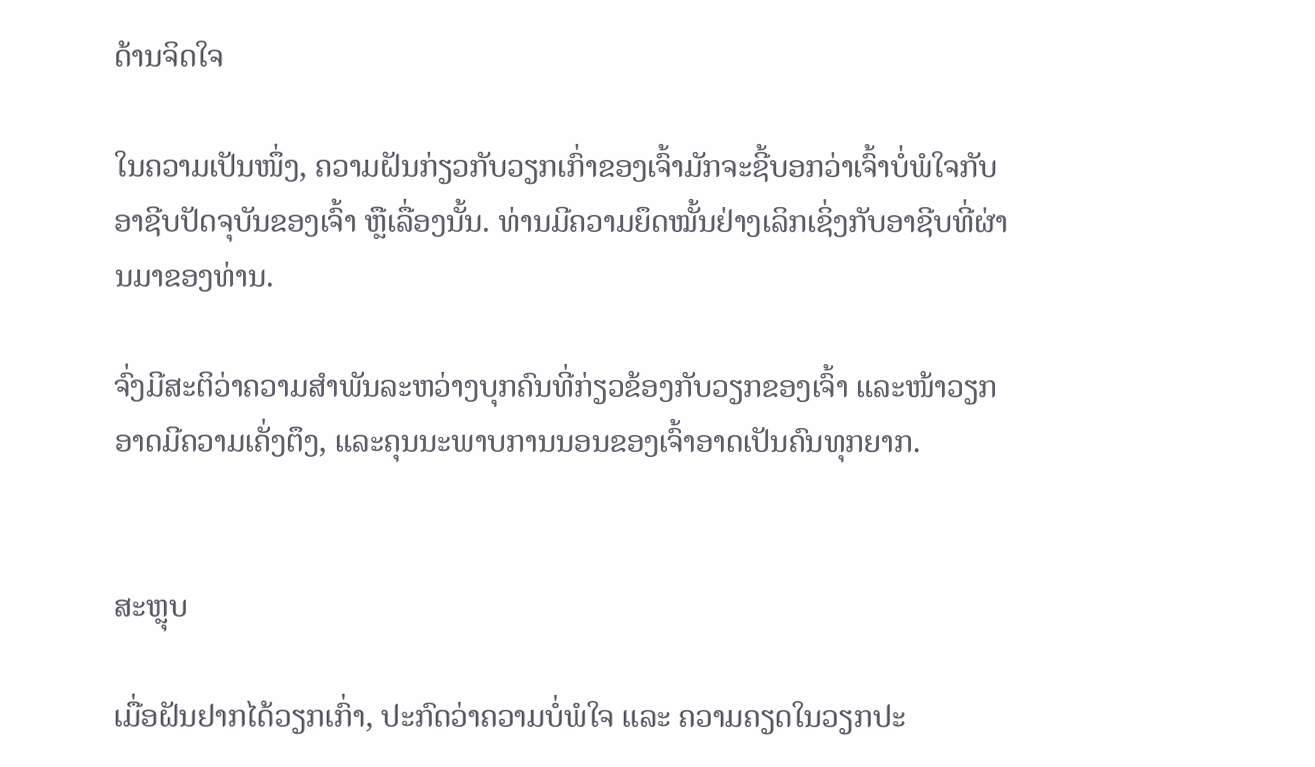ດ້ານຈິດໃຈ

ໃນຄວາມເປັນໜຶ່ງ, ຄວາມຝັນກ່ຽວກັບວຽກເກົ່າຂອງເຈົ້າມັກຈະຊີ້ບອກວ່າເຈົ້າບໍ່ພໍໃຈກັບອາຊີບປັດຈຸບັນຂອງເຈົ້າ ຫຼືເລື່ອງນັ້ນ. ທ່ານມີຄວາມຍຶດໝັ້ນຢ່າງເລິກເຊິ່ງກັບອາຊີບທີ່ຜ່ານມາຂອງທ່ານ.

ຈົ່ງມີສະຕິວ່າຄວາມສຳພັນລະຫວ່າງບຸກຄົນທີ່ກ່ຽວຂ້ອງກັບວຽກຂອງເຈົ້າ ແລະໜ້າວຽກອາດມີຄວາມເຄັ່ງຕຶງ, ແລະຄຸນນະພາບການນອນຂອງເຈົ້າອາດເປັນຄົນທຸກຍາກ.


ສະຫຼຸບ

ເມື່ອຝັນຢາກໄດ້ວຽກເກົ່າ, ປະກົດວ່າຄວາມບໍ່ພໍໃຈ ແລະ ຄວາມຄຽດໃນວຽກປະ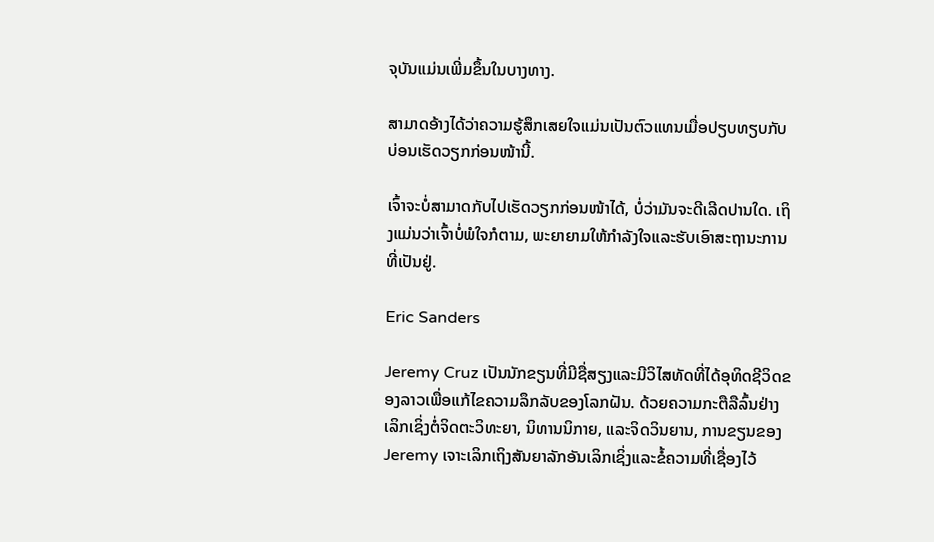ຈຸບັນແມ່ນເພີ່ມຂຶ້ນໃນບາງທາງ.

ສາມາດອ້າງໄດ້ວ່າຄວາມຮູ້ສຶກເສຍໃຈແມ່ນເປັນຕົວແທນເມື່ອປຽບທຽບກັບບ່ອນເຮັດວຽກກ່ອນໜ້ານີ້.

ເຈົ້າຈະບໍ່ສາມາດກັບໄປເຮັດວຽກກ່ອນໜ້າໄດ້, ບໍ່ວ່າມັນຈະດີເລີດປານໃດ. ເຖິງແມ່ນວ່າເຈົ້າບໍ່ພໍໃຈກໍຕາມ, ພະຍາຍາມໃຫ້ກຳລັງໃຈແລະຮັບເອົາສະຖານະການທີ່ເປັນຢູ່.

Eric Sanders

Jeremy Cruz ເປັນນັກຂຽນທີ່ມີຊື່ສຽງແລະມີວິໄສທັດທີ່ໄດ້ອຸທິດຊີວິດຂອງລາວເພື່ອແກ້ໄຂຄວາມລຶກລັບຂອງໂລກຝັນ. ດ້ວຍຄວາມກະຕືລືລົ້ນຢ່າງເລິກເຊິ່ງຕໍ່ຈິດຕະວິທະຍາ, ນິທານນິກາຍ, ແລະຈິດວິນຍານ, ການຂຽນຂອງ Jeremy ເຈາະເລິກເຖິງສັນຍາລັກອັນເລິກເຊິ່ງແລະຂໍ້ຄວາມທີ່ເຊື່ອງໄວ້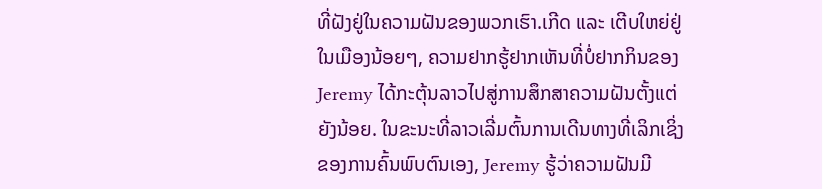ທີ່ຝັງຢູ່ໃນຄວາມຝັນຂອງພວກເຮົາ.ເກີດ ແລະ ເຕີບໃຫຍ່ຢູ່ໃນເມືອງນ້ອຍໆ, ຄວາມຢາກຮູ້ຢາກເຫັນທີ່ບໍ່ຢາກກິນຂອງ Jeremy ໄດ້ກະຕຸ້ນລາວໄປສູ່ການສຶກສາຄວາມຝັນຕັ້ງແຕ່ຍັງນ້ອຍ. ໃນຂະນະທີ່ລາວເລີ່ມຕົ້ນການເດີນທາງທີ່ເລິກເຊິ່ງຂອງການຄົ້ນພົບຕົນເອງ, Jeremy ຮູ້ວ່າຄວາມຝັນມີ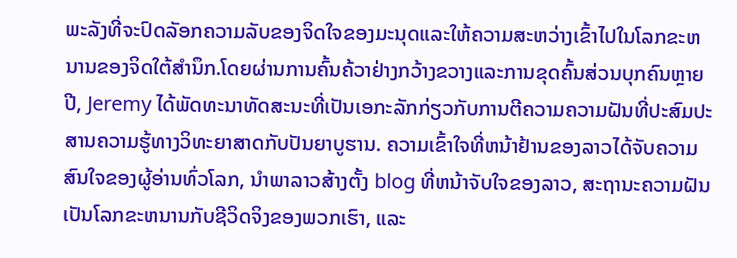ພະລັງທີ່ຈະປົດລັອກຄວາມລັບຂອງຈິດໃຈຂອງມະນຸດແລະໃຫ້ຄວາມສະຫວ່າງເຂົ້າໄປໃນໂລກຂະຫນານຂອງຈິດໃຕ້ສໍານຶກ.ໂດຍຜ່ານການຄົ້ນຄ້ວາຢ່າງກວ້າງຂວາງແລະການຂຸດຄົ້ນສ່ວນບຸກຄົນຫຼາຍປີ, Jeremy ໄດ້ພັດທະນາທັດສະນະທີ່ເປັນເອກະລັກກ່ຽວກັບການຕີຄວາມຄວາມຝັນທີ່ປະສົມປະສານຄວາມຮູ້ທາງວິທະຍາສາດກັບປັນຍາບູຮານ. ຄວາມເຂົ້າໃຈທີ່ຫນ້າຢ້ານຂອງລາວໄດ້ຈັບຄວາມສົນໃຈຂອງຜູ້ອ່ານທົ່ວໂລກ, ນໍາພາລາວສ້າງຕັ້ງ blog ທີ່ຫນ້າຈັບໃຈຂອງລາວ, ສະຖານະຄວາມຝັນເປັນໂລກຂະຫນານກັບຊີວິດຈິງຂອງພວກເຮົາ, ແລະ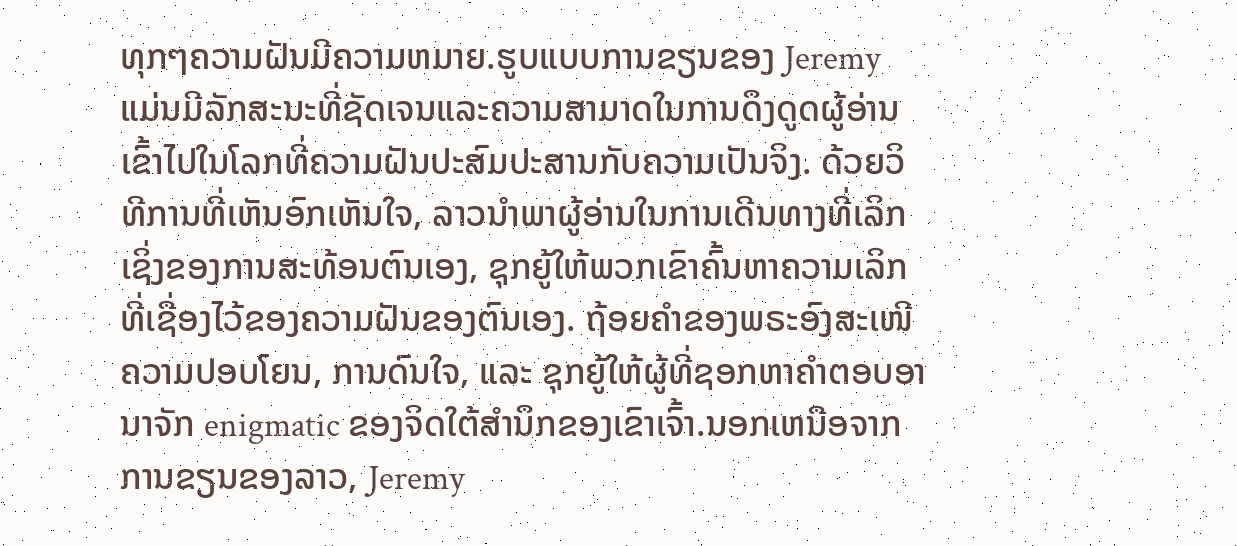ທຸກໆຄວາມຝັນມີຄວາມຫມາຍ.ຮູບແບບການຂຽນຂອງ Jeremy ແມ່ນມີລັກສະນະທີ່ຊັດເຈນແລະຄວາມສາມາດໃນການດຶງດູດຜູ້ອ່ານເຂົ້າໄປໃນໂລກທີ່ຄວາມຝັນປະສົມປະສານກັບຄວາມເປັນຈິງ. ດ້ວຍວິທີການທີ່ເຫັນອົກເຫັນໃຈ, ລາວນໍາພາຜູ້ອ່ານໃນການເດີນທາງທີ່ເລິກເຊິ່ງຂອງການສະທ້ອນຕົນເອງ, ຊຸກຍູ້ໃຫ້ພວກເຂົາຄົ້ນຫາຄວາມເລິກທີ່ເຊື່ອງໄວ້ຂອງຄວາມຝັນຂອງຕົນເອງ. ຖ້ອຍຄຳຂອງພຣະອົງສະເໜີຄວາມປອບໂຍນ, ການດົນໃຈ, ແລະ ຊຸກຍູ້ໃຫ້ຜູ້ທີ່ຊອກຫາຄຳຕອບອານາຈັກ enigmatic ຂອງຈິດໃຕ້ສໍານຶກຂອງເຂົາເຈົ້າ.ນອກເຫນືອຈາກການຂຽນຂອງລາວ, Jeremy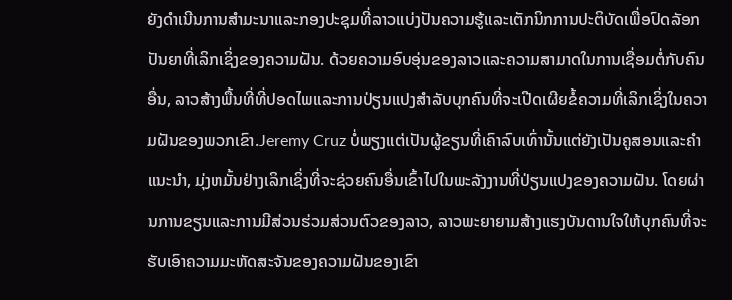ຍັງດໍາເນີນການສໍາມະນາແລະກອງປະຊຸມທີ່ລາວແບ່ງປັນຄວາມຮູ້ແລະເຕັກນິກການປະຕິບັດເພື່ອປົດລັອກປັນຍາທີ່ເລິກເຊິ່ງຂອງຄວາມຝັນ. ດ້ວຍຄວາມອົບອຸ່ນຂອງລາວແລະຄວາມສາມາດໃນການເຊື່ອມຕໍ່ກັບຄົນອື່ນ, ລາວສ້າງພື້ນທີ່ທີ່ປອດໄພແລະການປ່ຽນແປງສໍາລັບບຸກຄົນທີ່ຈະເປີດເຜີຍຂໍ້ຄວາມທີ່ເລິກເຊິ່ງໃນຄວາມຝັນຂອງພວກເຂົາ.Jeremy Cruz ບໍ່ພຽງແຕ່ເປັນຜູ້ຂຽນທີ່ເຄົາລົບເທົ່ານັ້ນແຕ່ຍັງເປັນຄູສອນແລະຄໍາແນະນໍາ, ມຸ່ງຫມັ້ນຢ່າງເລິກເຊິ່ງທີ່ຈະຊ່ວຍຄົນອື່ນເຂົ້າໄປໃນພະລັງງານທີ່ປ່ຽນແປງຂອງຄວາມຝັນ. ໂດຍຜ່ານການຂຽນແລະການມີສ່ວນຮ່ວມສ່ວນຕົວຂອງລາວ, ລາວພະຍາຍາມສ້າງແຮງບັນດານໃຈໃຫ້ບຸກຄົນທີ່ຈະຮັບເອົາຄວາມມະຫັດສະຈັນຂອງຄວາມຝັນຂອງເຂົາ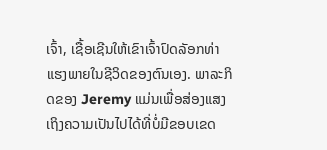ເຈົ້າ, ເຊື້ອເຊີນໃຫ້ເຂົາເຈົ້າປົດລັອກທ່າແຮງພາຍໃນຊີວິດຂອງຕົນເອງ. ພາລະກິດຂອງ Jeremy ແມ່ນເພື່ອສ່ອງແສງເຖິງຄວາມເປັນໄປໄດ້ທີ່ບໍ່ມີຂອບເຂດ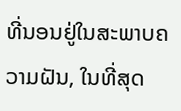ທີ່ນອນຢູ່ໃນສະພາບຄວາມຝັນ, ໃນທີ່ສຸດ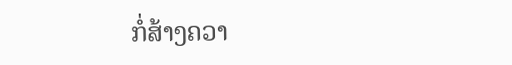ກໍ່ສ້າງຄວາ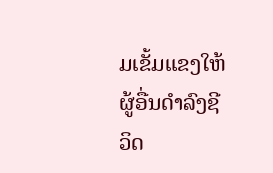ມເຂັ້ມແຂງໃຫ້ຜູ້ອື່ນດໍາລົງຊີວິດ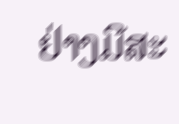ຢ່າງມີສະ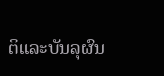ຕິແລະບັນລຸຜົນ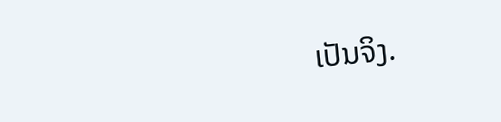ເປັນຈິງ.